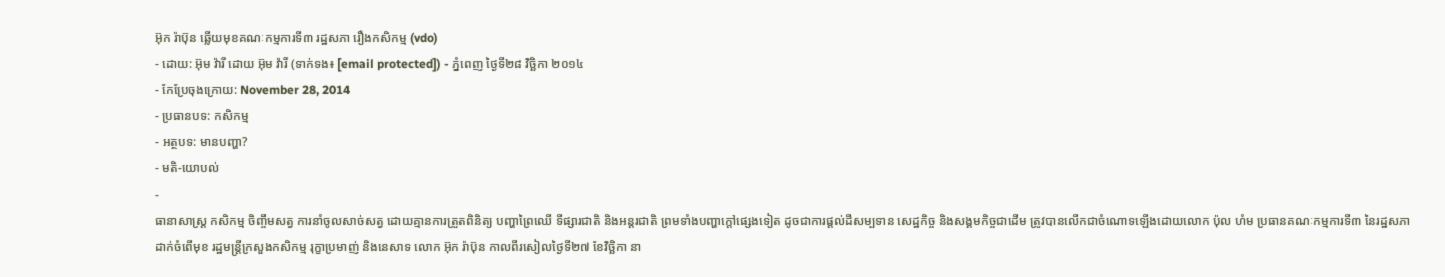អ៊ុក រ៉ាប៊ុន ឆ្លើយមុខគណៈកម្មការទី៣ រដ្ឋសភា រឿងកសិកម្ម (vdo)
- ដោយ: អ៊ុម វ៉ារី ដោយ អ៊ុម វ៉ារី (ទាក់ទង៖ [email protected]) - ភ្នំពេញ ថ្ងៃទី២៨ វិច្ឆិកា ២០១៤
- កែប្រែចុងក្រោយ: November 28, 2014
- ប្រធានបទ: កសិកម្ម
- អត្ថបទ: មានបញ្ហា?
- មតិ-យោបល់
-
ធានាសាស្ត្រ កសិកម្ម ចិញ្ចឹមសត្វ ការនាំចូលសាច់សត្វ ដោយគ្មានការត្រួតពិនិត្យ បញ្ហាព្រៃឈើ ទីផ្សារជាតិ និងអន្តរជាតិ ព្រមទាំងបញ្ហាក្ដៅផ្សេងទៀត ដូចជាការផ្តល់ដីសម្បទាន សេដ្ឋកិច្ច និងសង្គមកិច្ចជាដើម ត្រូវបានលើកជាចំណោទឡើងដោយលោក ប៉ុល ហំម ប្រធានគណៈកម្មការទី៣ នៃរដ្ឋសភា ដាក់ចំពើមុខ រដ្ឋមន្ត្រីក្រសួងកសិកម្ម រុក្ខាប្រមាញ់ និងនេសាទ លោក អ៊ុក រ៉ាប៊ុន កាលពីរសៀលថ្ងៃទី២៧ ខែវិច្ឆិកា នា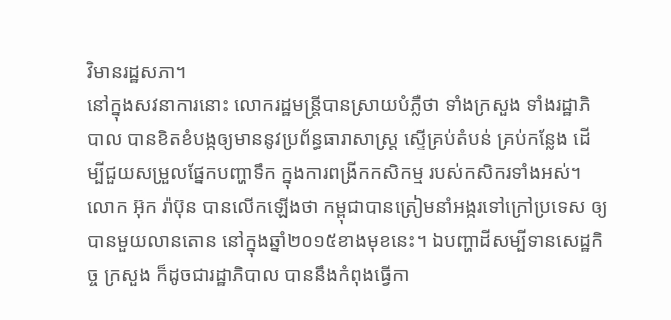វិមានរដ្ឋសភា។
នៅក្នុងសវនាការនោះ លោករដ្ឋមន្ត្រីបានស្រាយបំភ្លឺថា ទាំងក្រសួង ទាំងរដ្ឋាភិបាល បានខិតខំបង្កឲ្យមាននូវប្រព័ន្ធធារាសាស្ត្រ ស្ទើគ្រប់តំបន់ គ្រប់កន្លែង ដើម្បីជួយសម្រួលផ្នែកបញ្ហាទឹក ក្នុងការពង្រីកកសិកម្ម របស់កសិករទាំងអស់។
លោក អ៊ុក រ៉ាប៊ុន បានលើកឡើងថា កម្ពុជាបានត្រៀមនាំអង្ករទៅក្រៅប្រទេស ឲ្យបានមួយលានតោន នៅក្នុងឆ្នាំ២០១៥ខាងមុខនេះ។ ឯបញ្ហាដីសម្បីទានសេដ្ឋកិច្ច ក្រសួង ក៏ដូចជារដ្ឋាភិបាល បាននឹងកំពុងធ្វើកា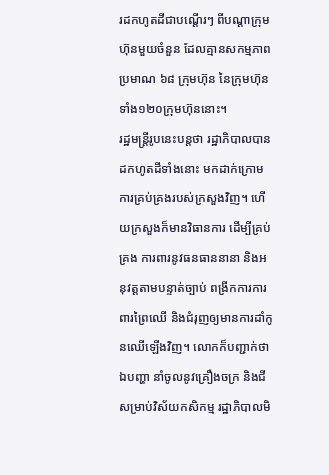រដកហូតដីជាបណ្តើរៗ ពីបណ្តាក្រុមហ៊ុនមួយចំនួន ដែលគ្មានសកម្មភាពប្រមាណ ៦៨ ក្រុមហ៊ុន នៃក្រុមហ៊ុន ទាំង១២០ក្រុមហ៊ុននោះ។
រដ្ឋមន្រ្តីរូបនេះបន្តថា រដ្ឋាភិបាលបានដកហូតដីទាំងនោះ មកដាក់ក្រោមការគ្រប់គ្រងរបស់ក្រសួងវិញ។ ហើយក្រសួងក៏មានវិធានការ ដើម្បីគ្រប់គ្រង ការពារនូវធនធាននានា និងអនុវត្តតាមបន្ទាត់ច្បាប់ ពង្រីកការការពារព្រៃឈើ និងជំរុញឲ្យមានការដាំកូនឈើឡើងវិញ។ លោកក៏បញ្ជាក់ថា ឯបញ្ហា នាំចូលនូវគ្រឿងចក្រ និងជី សម្រាប់វិស័យកសិកម្ម រដ្ឋាភិបាលមិ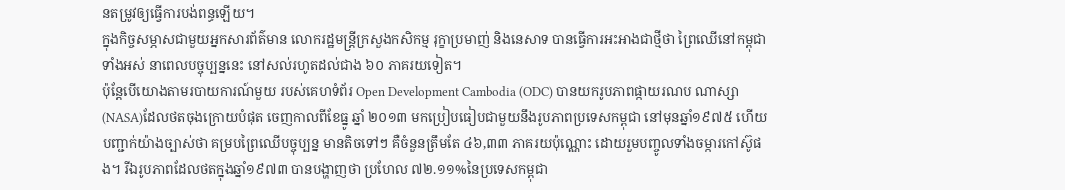នតម្រូវឲ្យធ្វើការបង់ពន្ធឡើយ។
ក្នុងកិច្ចសម្ភាសជាមួយអ្នកសារព័ត៌មាន លោករដ្ឋមន្ត្រីក្រសួងកសិកម្ម រុក្ខាប្រមាញ់ និងនេសាទ បានធ្វើការអះអាងជាថ្មីថា ព្រៃឈើនៅកម្ពុជាទាំងអស់ នាពេលបច្ចុប្បន្ននេះ នៅសល់រហូតដល់ជាង ៦០ ភាគរយទៀត។
ប៉ុន្តែបើយោងតាមរបាយការណ៍មួយ របស់គេហទំព័រ Open Development Cambodia (ODC) បានយករូបភាពផ្កាយរណប ណាស្សា (NASA)ដែលថតចុងក្រោយបំផុត ចេញកាលពីខែធ្នូ ឆ្នាំ ២០១៣ មកប្រៀបធៀបជាមួយនឹងរូបភាពប្រទេសកម្ពុជា នៅមុនឆ្នាំ១៩៧៥ ហើយបញ្ជាក់យ៉ាងច្បាស់ថា គម្របព្រៃឈើបច្ចុប្បន្ន មានតិចទៅៗ គឺចំនួនត្រឹមតែ ៤៦,៣៣ ភាគរយប៉ុណ្ណោះ ដោយរួមបញ្ចូលទាំងចម្ការកៅស៊ូផង។ រីឯរូបភាពដែលថតក្នុងឆ្នាំ១៩៧៣ បានបង្ហាញថា ប្រហែល ៧២.១១%នៃប្រទេសកម្ពុជា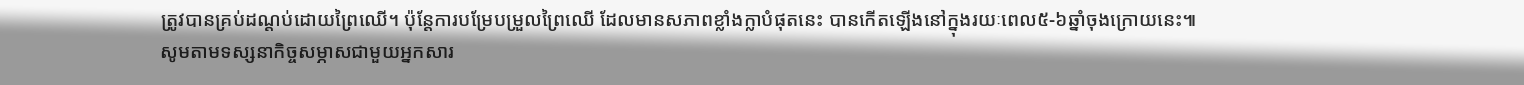ត្រូវបានគ្រប់ដណ្តប់ដោយព្រៃឈើ។ ប៉ុន្តែការបម្រែបម្រួលព្រៃឈើ ដែលមានសភាពខ្លាំងក្លាបំផុតនេះ បានកើតឡើងនៅក្នុងរយៈពេល៥-៦ឆ្នាំចុងក្រោយនេះ៕
សូមតាមទស្សនាកិច្ចសម្ភាសជាមួយអ្នកសារ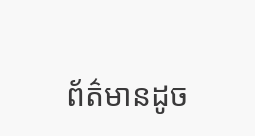ព័ត៌មានដូច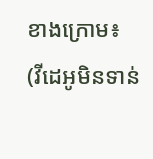ខាងក្រោម៖
(វីដេអូមិនទាន់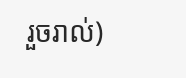រួចរាល់)